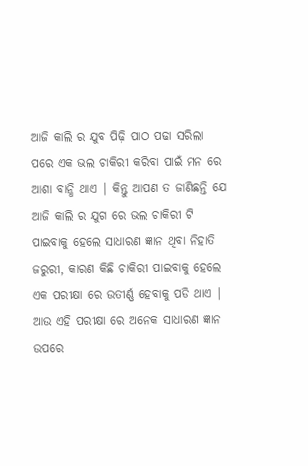ଆଜି କାଲି ର ଯୁବ ପିଢ଼ି ପାଠ ପଢା ସରିଲା ପରେ ଏକ ଭଲ ଚାକିରୀ କରିବା ପାଇଁ ମନ ରେ ଆଶା ବାନ୍ଧି ଥାଏ | କିନ୍ତୁ ଆପଣ ତ ଜାଣିଛନ୍ତି ଯେ ଆଜି କାଲି ର ଯୁଗ ରେ ଭଲ ଚାକିରୀ ଟି ପାଇବାକୁ ହେଲେ ସାଧାରଣ ଜ୍ଞାନ ଥିବା ନିହାତି ଜରୁରୀ, କାରଣ କିଛି ଚାକିରୀ ପାଇବାକୁ ହେଲେ ଏକ ପରୀକ୍ଷା ରେ ଉତୀର୍ଣ୍ଣ ହେବାକୁ ପଡି ଥାଏ | ଆଉ ଏହି ପରୀକ୍ଷା ରେ ଅନେକ ସାଧାରଣ ଜ୍ଞାନ ଉପରେ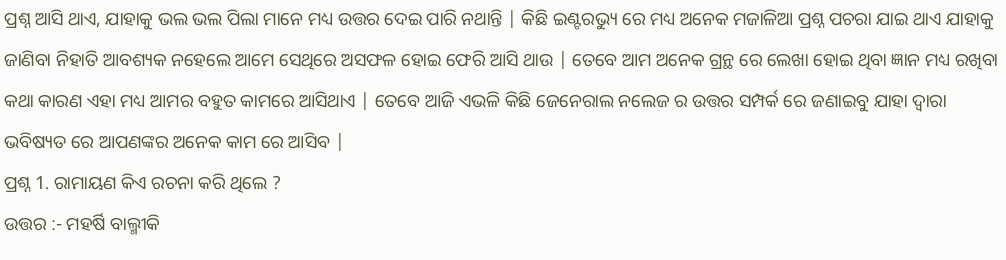ପ୍ରଶ୍ନ ଆସି ଥାଏ, ଯାହାକୁ ଭଲ ଭଲ ପିଲା ମାନେ ମଧ୍ୟ ଉତ୍ତର ଦେଇ ପାରି ନଥାନ୍ତି | କିଛି ଇଣ୍ଟରଭ୍ୟୁ ରେ ମଧ୍ୟ ଅନେକ ମଜାଳିଆ ପ୍ରଶ୍ନ ପଚରା ଯାଇ ଥାଏ ଯାହାକୁ ଜାଣିବା ନିହାତି ଆବଶ୍ୟକ ନହେଲେ ଆମେ ସେଥିରେ ଅସଫଳ ହୋଇ ଫେରି ଆସି ଥାଉ | ତେବେ ଆମ ଅନେକ ଗ୍ରନ୍ଥ ରେ ଲେଖା ହୋଇ ଥିବା ଜ୍ଞାନ ମଧ୍ୟ ରଖିବା କଥା କାରଣ ଏହା ମଧ୍ୟ ଆମର ବହୁତ କାମରେ ଆସିଥାଏ | ତେବେ ଆଜି ଏଭଳି କିଛି ଜେନେରାଲ ନଲେଜ ର ଉତ୍ତର ସମ୍ପର୍କ ରେ ଜଣାଇବୁ ଯାହା ଦ୍ୱାରା ଭବିଷ୍ୟତ ରେ ଆପଣଙ୍କର ଅନେକ କାମ ରେ ଆସିବ |
ପ୍ରଶ୍ନ 1. ରାମାୟଣ କିଏ ରଚନା କରି ଥିଲେ ?
ଉତ୍ତର :- ମହର୍ଷି ବାଲ୍ମୀକି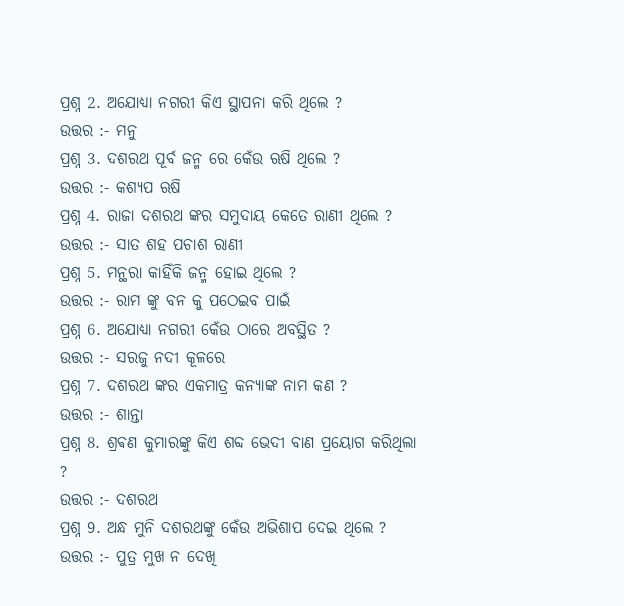ପ୍ରଶ୍ନ 2. ଅଯୋଧ୍ୟା ନଗରୀ କିଏ ସ୍ଥାପନା କରି ଥିଲେ ?
ଉତ୍ତର :- ମନୁ
ପ୍ରଶ୍ନ 3. ଦଶରଥ ପୂର୍ବ ଜନ୍ମ ରେ କେଁଉ ଋଷି ଥିଲେ ?
ଉତ୍ତର :- କଶ୍ୟପ ଋଷି
ପ୍ରଶ୍ନ 4. ରାଜା ଦଶରଥ ଙ୍କର ସମୁଦାୟ କେତେ ରାଣୀ ଥିଲେ ?
ଉତ୍ତର :- ସାତ ଶହ ପଚାଶ ରାଣୀ
ପ୍ରଶ୍ନ 5. ମନ୍ଥରା କାହିଁକି ଜନ୍ମ ହୋଇ ଥିଲେ ?
ଉତ୍ତର :- ରାମ ଙ୍କୁ ବନ କୁ ପଠେଇବ ପାଇଁ
ପ୍ରଶ୍ନ 6. ଅଯୋଧ୍ୟା ନଗରୀ କେଁଉ ଠାରେ ଅବସ୍ଥିତ ?
ଉତ୍ତର :- ସରଜୁ ନଦୀ କୂଳରେ
ପ୍ରଶ୍ନ 7. ଦଶରଥ ଙ୍କର ଏକମାତ୍ର କନ୍ୟାଙ୍କ ନାମ କଣ ?
ଉତ୍ତର :- ଶାନ୍ତା
ପ୍ରଶ୍ନ 8. ଶ୍ରଵଣ କୁମାରଙ୍କୁ କିଏ ଶବ୍ଦ ଭେଦୀ ବାଣ ପ୍ରୟୋଗ କରିଥିଲା ?
ଉତ୍ତର :- ଦଶରଥ
ପ୍ରଶ୍ନ 9. ଅନ୍ଧ ମୁନି ଦଶରଥଙ୍କୁ କେଁଉ ଅଭିଶାପ ଦେଇ ଥିଲେ ?
ଉତ୍ତର :- ପୁତ୍ର ମୁଖ ନ ଦେଖି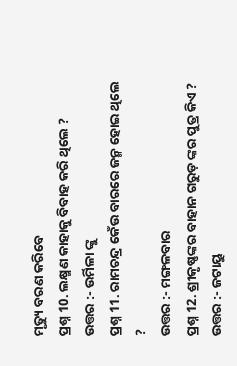ମୃତ୍ୟୁ ବରଣ କରିବେ
ପ୍ରଶ୍ନ 10. ଲକ୍ଷ୍ମଣ କାହାକୁ ବିବାହ କରି ଥିଲେ ?
ଉତ୍ତର :- ଉର୍ମିଳା ଙ୍କୁ
ପ୍ରଶ୍ନ 11. ରାମଚନ୍ଦ୍ର କେଁଉ ବାରରେ ଜନ୍ମ ହୋଇ ଥିଲେ ?
ଉତ୍ତର :- ମଙ୍ଗଳବାର
ପ୍ରଶ୍ନ 12. ଶ୍ରୀକୃଷ୍ଣଙ୍କର ବାହାନ ଗରୁଡ଼ ଙ୍କର ପୁତ୍ର କିଏ ?
ଉତ୍ତର :- ଜଟାୟୁ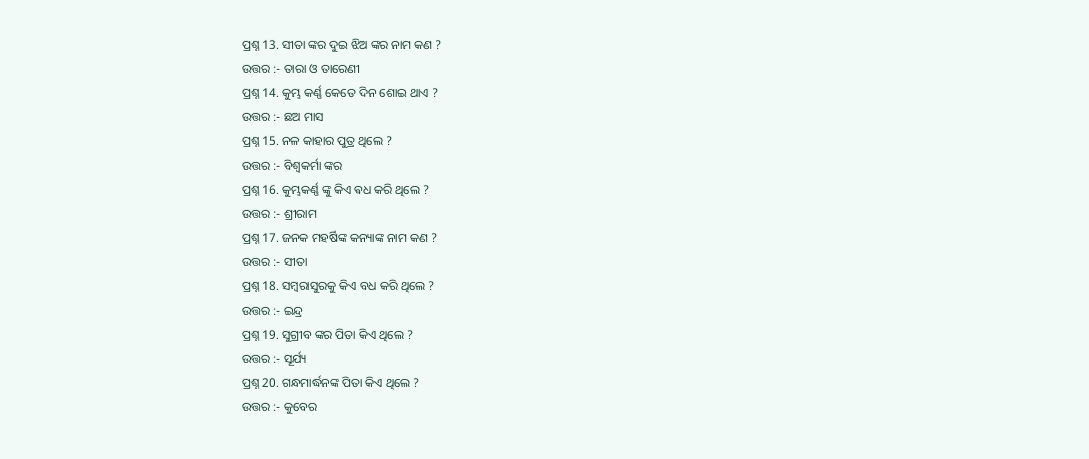ପ୍ରଶ୍ନ 13. ସୀତା ଙ୍କର ଦୁଇ ଝିଅ ଙ୍କର ନାମ କଣ ?
ଉତ୍ତର :- ତାରା ଓ ତାରେଣୀ
ପ୍ରଶ୍ନ 14. କୁମ୍ଭ କର୍ଣ୍ଣ କେତେ ଦିନ ଶୋଇ ଥାଏ ?
ଉତ୍ତର :- ଛଅ ମାସ
ପ୍ରଶ୍ନ 15. ନଳ କାହାର ପୁତ୍ର ଥିଲେ ?
ଉତ୍ତର :- ବିଶ୍ୱକର୍ମା ଙ୍କର
ପ୍ରଶ୍ନ 16. କୁମ୍ଭକର୍ଣ୍ଣ ଙ୍କୁ କିଏ ଵଧ କରି ଥିଲେ ?
ଉତ୍ତର :- ଶ୍ରୀରାମ
ପ୍ରଶ୍ନ 17. ଜନକ ମହର୍ଷିଙ୍କ କନ୍ୟାଙ୍କ ନାମ କଣ ?
ଉତ୍ତର :- ସୀତା
ପ୍ରଶ୍ନ 18. ସମ୍ବରାସୁରକୁ କିଏ ବଧ କରି ଥିଲେ ?
ଉତ୍ତର :- ଇନ୍ଦ୍ର
ପ୍ରଶ୍ନ 19. ସୁଗ୍ରୀବ ଙ୍କର ପିତା କିଏ ଥିଲେ ?
ଉତ୍ତର :- ସୂର୍ଯ୍ୟ
ପ୍ରଶ୍ନ 20. ଗନ୍ଧମାର୍ଦ୍ଧନଙ୍କ ପିତା କିଏ ଥିଲେ ?
ଉତ୍ତର :- କୁବେର